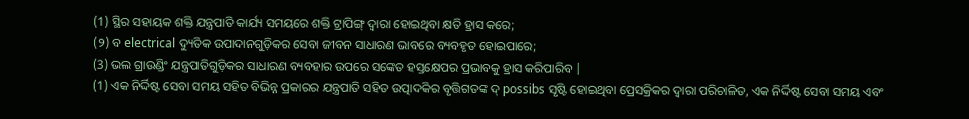(1) ସ୍ଥିର ସହାୟକ ଶକ୍ତି ଯନ୍ତ୍ରପାତି କାର୍ଯ୍ୟ ସମୟରେ ଶକ୍ତି ଟ୍ରାପିଙ୍ଗ୍ ଦ୍ୱାରା ହୋଇଥିବା କ୍ଷତି ହ୍ରାସ କରେ;
(୨) ବ electrical ଦ୍ୟୁତିକ ଉପାଦାନଗୁଡ଼ିକର ସେବା ଜୀବନ ସାଧାରଣ ଭାବରେ ବ୍ୟବହୃତ ହୋଇପାରେ;
(3) ଭଲ ଗ୍ରାଉଣ୍ଡିଂ ଯନ୍ତ୍ରପାତିଗୁଡ଼ିକର ସାଧାରଣ ବ୍ୟବହାର ଉପରେ ସଙ୍କେତ ହସ୍ତକ୍ଷେପର ପ୍ରଭାବକୁ ହ୍ରାସ କରିପାରିବ |
(1) ଏକ ନିର୍ଦ୍ଦିଷ୍ଟ ସେବା ସମୟ ସହିତ ବିଭିନ୍ନ ପ୍ରକାରର ଯନ୍ତ୍ରପାତି ସହିତ ଉତ୍ପାଦକିର ବୃତ୍ତିଗତଙ୍କ ଦ୍ possibs ସୃଷ୍ଟି ହୋଇଥିବା ପ୍ରେସକ୍ରିକର ଦ୍ୱାରା ପରିଚାଳିତ, ଏକ ନିର୍ଦ୍ଦିଷ୍ଟ ସେବା ସମୟ ଏବଂ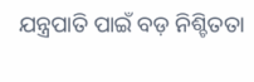ଯନ୍ତ୍ରପାତି ପାଇଁ ବଡ଼ ନିଶ୍ଚିତତା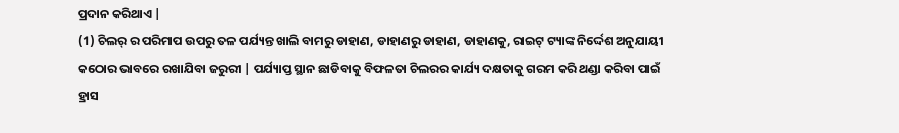ପ୍ରଦାନ କରିଥାଏ |
(1) ଚିଲର୍ ର ପରିମାପ ଉପରୁ ତଳ ପର୍ଯ୍ୟନ୍ତ ଖାଲି ବାମରୁ ଡାହାଣ, ଡାହାଣରୁ ଡାହାଣ, ଡାହାଣକୁ, ରାଇଟ୍ ଟ୍ୟାଙ୍କ ନିର୍ଦ୍ଦେଶ ଅନୁଯାୟୀ କଠୋର ଭାବରେ ରଖାଯିବା ଜରୁରୀ | ପର୍ଯ୍ୟାପ୍ତ ସ୍ଥାନ ଛାଡିବାକୁ ବିଫଳତା ଚିଲରର କାର୍ଯ୍ୟ ଦକ୍ଷତାକୁ ଗରମ କରି ଥଣ୍ଡା କରିବା ପାଇଁ ହ୍ରାସ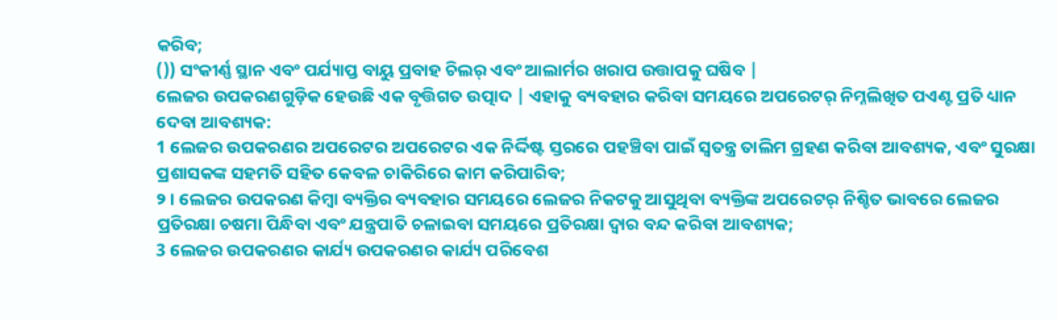କରିବ;
()) ସଂକୀର୍ଣ୍ଣ ସ୍ଥାନ ଏବଂ ପର୍ଯ୍ୟାପ୍ତ ବାୟୁ ପ୍ରବାହ ଚିଲର୍ ଏବଂ ଆଲାର୍ମର ଖରାପ ଉତ୍ତାପକୁ ଘଷିବ |
ଲେଜର ଉପକରଣଗୁଡ଼ିକ ହେଉଛି ଏକ ବୃତ୍ତିଗତ ଉତ୍ପାଦ | ଏହାକୁ ବ୍ୟବହାର କରିବା ସମୟରେ ଅପରେଟର୍ ନିମ୍ନଲିଖିତ ପଏଣ୍ଟ ପ୍ରତି ଧ୍ୟାନ ଦେବା ଆବଶ୍ୟକ:
1 ଲେଜର ଉପକରଣର ଅପରେଟର ଅପରେଟର ଏକ ନିର୍ଦ୍ଦିଷ୍ଟ ସ୍ତରରେ ପହଞ୍ଚିବା ପାଇଁ ସ୍ୱତନ୍ତ୍ର ତାଲିମ ଗ୍ରହଣ କରିବା ଆବଶ୍ୟକ, ଏବଂ ସୁରକ୍ଷା ପ୍ରଶାସକଙ୍କ ସହମତି ସହିତ କେବଳ ଚାକିରିରେ କାମ କରିପାରିବ;
୨। ଲେଜର ଉପକରଣ କିମ୍ବା ବ୍ୟକ୍ତିର ବ୍ୟବହାର ସମୟରେ ଲେଜର ନିକଟକୁ ଆସୁଥିବା ବ୍ୟକ୍ତିଙ୍କ ଅପରେଟର୍ ନିଶ୍ଚିତ ଭାବରେ ଲେଜର ପ୍ରତିରକ୍ଷା ଚଷମା ପିନ୍ଧିବା ଏବଂ ଯନ୍ତ୍ରପାତି ଚଳାଇବା ସମୟରେ ପ୍ରତିରକ୍ଷା ଦ୍ୱାର ବନ୍ଦ କରିବା ଆବଶ୍ୟକ;
3 ଲେଜର ଉପକରଣର କାର୍ଯ୍ୟ ଉପକରଣର କାର୍ଯ୍ୟ ପରିବେଶ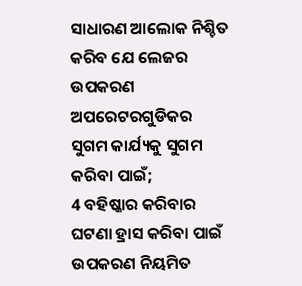ସାଧାରଣ ଆଲୋକ ନିଶ୍ଚିତ କରିବ ଯେ ଲେଜର ଉପକରଣ ଅପରେଟରଗୁଡିକର ସୁଗମ କାର୍ଯ୍ୟକୁ ସୁଗମ କରିବା ପାଇଁ;
4 ବହିଷ୍କାର କରିବାର ଘଟଣା ହ୍ରାସ କରିବା ପାଇଁ ଉପକରଣ ନିୟମିତ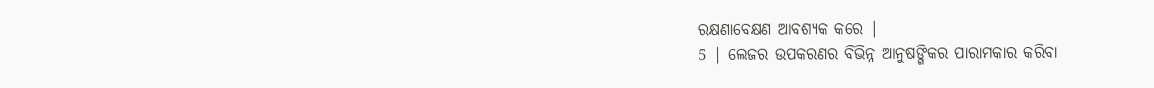ରକ୍ଷଣାବେକ୍ଷଣ ଆବଶ୍ୟକ କରେ |
5 | ଲେଜର ଉପକରଣର ବିଭିନ୍ନ ଆନୁଷଙ୍ଗିକର ପାରାମକାର କରିବା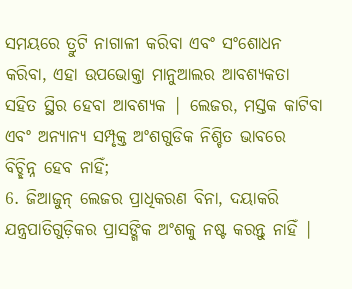ସମୟରେ ତ୍ରୁଟି ନାଗାଳୀ କରିବା ଏବଂ ସଂଶୋଧନ କରିବା, ଏହା ଉପଭୋକ୍ତା ମାନୁଆଲର ଆବଶ୍ୟକତା ସହିତ ସ୍ଥିର ହେବା ଆବଶ୍ୟକ | ଲେଜର, ମସ୍ତକ କାଟିବା ଏବଂ ଅନ୍ୟାନ୍ୟ ସମ୍ପୃକ୍ତ ଅଂଶଗୁଡିକ ନିଶ୍ଚିତ ଭାବରେ ବିଚ୍ଛିନ୍ନ ହେବ ନାହିଁ;
6. ଜିଆଜୁନ୍ ଲେଜର ପ୍ରାଧିକରଣ ବିନା, ଦୟାକରି ଯନ୍ତ୍ରପାତିଗୁଡ଼ିକର ପ୍ରାସଙ୍ଗିକ ଅଂଶକୁ ନଷ୍ଟ କରନ୍ତୁ ନାହିଁ |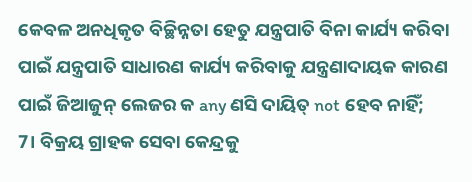କେବଳ ଅନଧିକୃତ ବିଚ୍ଛିନ୍ନତା ହେତୁ ଯନ୍ତ୍ରପାତି ବିନା କାର୍ଯ୍ୟ କରିବା ପାଇଁ ଯନ୍ତ୍ରପାତି ସାଧାରଣ କାର୍ଯ୍ୟ କରିବାକୁ ଯନ୍ତ୍ରଣାଦାୟକ କାରଣ ପାଇଁ ଜିଆଜୁନ୍ ଲେଜର କ any ଣସି ଦାୟିତ୍ not ହେବ ନାହିଁ;
7। ବିକ୍ରୟ ଗ୍ରାହକ ସେବା କେନ୍ଦ୍ରକୁ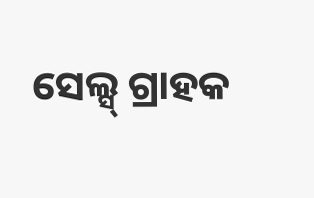ସେଲ୍ସ୍ ଗ୍ରାହକ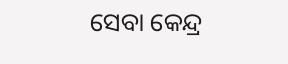ସେବା କେନ୍ଦ୍ର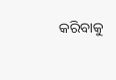କରିବାକୁ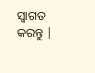ସ୍ୱାଗତ କରନ୍ତୁ |